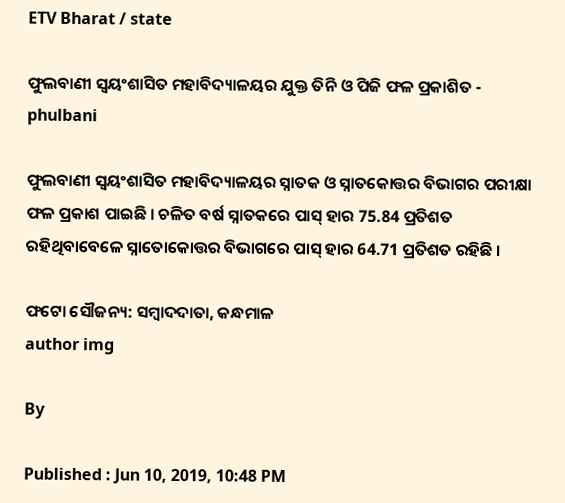ETV Bharat / state

ଫୁଲବାଣୀ ସ୍ବୟଂଶାସିତ ମହାବିଦ୍ୟାଳୟର ଯୁକ୍ତ ତିନି ଓ ପିଜି ଫଳ ପ୍ରକାଶିତ - phulbani

ଫୁଲବାଣୀ ସ୍ବୟଂଶାସିତ ମହାବିଦ୍ୟାଳୟର ସ୍ନାତକ ଓ ସ୍ନାତକୋତ୍ତର ବିଭାଗର ପରୀକ୍ଷା ଫଳ ପ୍ରକାଶ ପାଇଛି । ଚଳିତ ବର୍ଷ ସ୍ନାତକରେ ପାସ୍ ହାର 75.84 ପ୍ରତିଶତ ରହିଥିବାବେଳେ ସ୍ନାତୋକୋତ୍ତର ବିଭାଗରେ ପାସ୍ ହାର 64.71 ପ୍ରତିଶତ ରହିଛି ।

ଫଟୋ ସୌଜନ୍ୟ: ସମ୍ବାଦଦାତା, କନ୍ଧମାଳ
author img

By

Published : Jun 10, 2019, 10:48 PM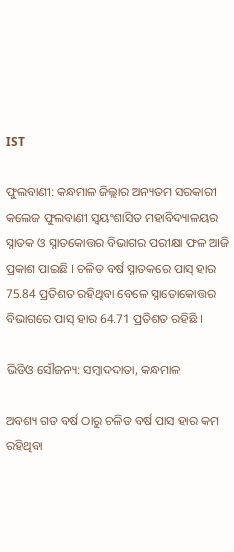IST

ଫୁଲବାଣୀ: କନ୍ଧମାଳ ଜିଲ୍ଲାର ଅନ୍ୟତମ ସରକାରୀ କଲେଜ ଫୁଲବାଣୀ ସ୍ବୟଂଶାସିତ ମହାବିଦ୍ୟାଳୟର ସ୍ନାତକ ଓ ସ୍ନାତକୋତ୍ତର ବିଭାଗର ପରୀକ୍ଷା ଫଳ ଆଜି ପ୍ରକାଶ ପାଇଛି । ଚଳିତ ବର୍ଷ ସ୍ନାତକରେ ପାସ୍ ହାର 75.84 ପ୍ରତିଶତ ରହିଥିବା ବେଳେ ସ୍ନାତୋକୋତ୍ତର ବିଭାଗରେ ପାସ୍ ହାର 64.71 ପ୍ରତିଶତ ରହିଛି ।

ଭିଡିଓ ସୌଜନ୍ୟ: ସମ୍ବାଦଦାତା, କନ୍ଧମାଳ

ଅବଶ୍ୟ ଗତ ବର୍ଷ ଠାରୁ ଚଳିତ ବର୍ଷ ପାସ ହାର କମ ରହିଥିବା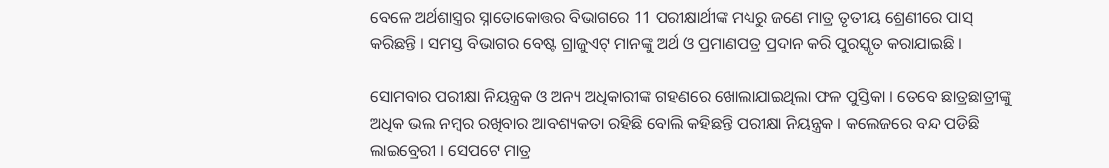ବେଳେ ଅର୍ଥଶାସ୍ତ୍ରର ସ୍ନାତୋକୋତ୍ତର ବିଭାଗରେ 11 ପରୀକ୍ଷାର୍ଥୀଙ୍କ ମଧ୍ୟରୁ ଜଣେ ମାତ୍ର ତୃତୀୟ ଶ୍ରେଣୀରେ ପାସ୍ କରିଛନ୍ତି । ସମସ୍ତ ବିଭାଗର ବେଷ୍ଟ ଗ୍ରାଜୁଏଟ୍ ମାନଙ୍କୁ ଅର୍ଥ ଓ ପ୍ରମାଣପତ୍ର ପ୍ରଦାନ କରି ପୁରସ୍କୃତ କରାଯାଇଛି ।

ସୋମବାର ପରୀକ୍ଷା ନିୟନ୍ତ୍ରକ ଓ ଅନ୍ୟ ଅଧିକାରୀଙ୍କ ଗହଣରେ ଖୋଲାଯାଇଥିଲା ଫଳ ପୁସ୍ତିକା । ତେବେ ଛାତ୍ରଛାତ୍ରୀଙ୍କୁ ଅଧିକ ଭଲ ନମ୍ବର ରଖିବାର ଆବଶ୍ୟକତା ରହିଛି ବୋଲି କହିଛନ୍ତି ପରୀକ୍ଷା ନିୟନ୍ତ୍ରକ । କଲେଜରେ ବନ୍ଦ ପଡିଛି ଲାଇବ୍ରେରୀ । ସେପଟେ ମାତ୍ର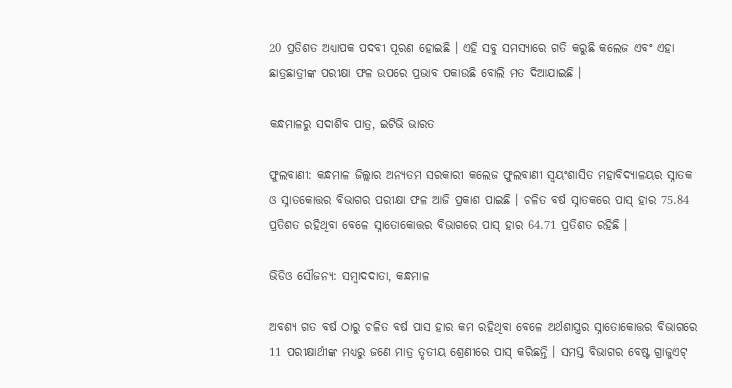20 ପ୍ରତିଶତ ଅଧ୍ୟାପକ ପଦବୀ ପୂରଣ ହୋଇଛି । ଏହି ସବୁ ସମସ୍ୟାରେ ଗତି କରୁଛି କଲେଜ ଏବଂ ଏହା ଛାତ୍ରଛାତ୍ରୀଙ୍କ ପରୀକ୍ଷା ଫଳ ଉପରେ ପ୍ରଭାବ ପକାଉଛି ବୋଲି ମତ ଦିଆଯାଇଛି ।

କନ୍ଧମାଳରୁ ସଦାଶିବ ପାତ୍ର, ଇଟିଭି ଭାରତ

ଫୁଲବାଣୀ: କନ୍ଧମାଳ ଜିଲ୍ଲାର ଅନ୍ୟତମ ସରକାରୀ କଲେଜ ଫୁଲବାଣୀ ସ୍ବୟଂଶାସିତ ମହାବିଦ୍ୟାଳୟର ସ୍ନାତକ ଓ ସ୍ନାତକୋତ୍ତର ବିଭାଗର ପରୀକ୍ଷା ଫଳ ଆଜି ପ୍ରକାଶ ପାଇଛି । ଚଳିତ ବର୍ଷ ସ୍ନାତକରେ ପାସ୍ ହାର 75.84 ପ୍ରତିଶତ ରହିଥିବା ବେଳେ ସ୍ନାତୋକୋତ୍ତର ବିଭାଗରେ ପାସ୍ ହାର 64.71 ପ୍ରତିଶତ ରହିଛି ।

ଭିଡିଓ ସୌଜନ୍ୟ: ସମ୍ବାଦଦାତା, କନ୍ଧମାଳ

ଅବଶ୍ୟ ଗତ ବର୍ଷ ଠାରୁ ଚଳିତ ବର୍ଷ ପାସ ହାର କମ ରହିଥିବା ବେଳେ ଅର୍ଥଶାସ୍ତ୍ରର ସ୍ନାତୋକୋତ୍ତର ବିଭାଗରେ 11 ପରୀକ୍ଷାର୍ଥୀଙ୍କ ମଧ୍ୟରୁ ଜଣେ ମାତ୍ର ତୃତୀୟ ଶ୍ରେଣୀରେ ପାସ୍ କରିଛନ୍ତି । ସମସ୍ତ ବିଭାଗର ବେଷ୍ଟ ଗ୍ରାଜୁଏଟ୍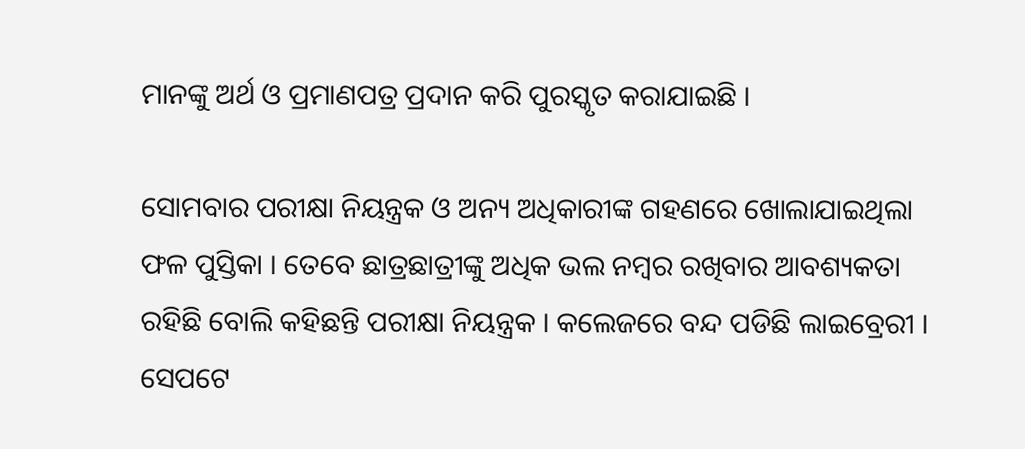ମାନଙ୍କୁ ଅର୍ଥ ଓ ପ୍ରମାଣପତ୍ର ପ୍ରଦାନ କରି ପୁରସ୍କୃତ କରାଯାଇଛି ।

ସୋମବାର ପରୀକ୍ଷା ନିୟନ୍ତ୍ରକ ଓ ଅନ୍ୟ ଅଧିକାରୀଙ୍କ ଗହଣରେ ଖୋଲାଯାଇଥିଲା ଫଳ ପୁସ୍ତିକା । ତେବେ ଛାତ୍ରଛାତ୍ରୀଙ୍କୁ ଅଧିକ ଭଲ ନମ୍ବର ରଖିବାର ଆବଶ୍ୟକତା ରହିଛି ବୋଲି କହିଛନ୍ତି ପରୀକ୍ଷା ନିୟନ୍ତ୍ରକ । କଲେଜରେ ବନ୍ଦ ପଡିଛି ଲାଇବ୍ରେରୀ । ସେପଟେ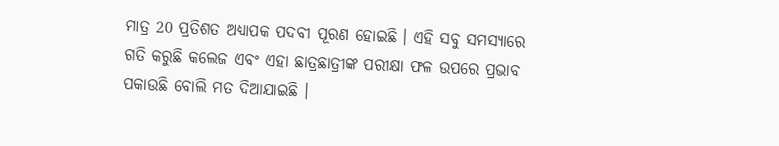ମାତ୍ର 20 ପ୍ରତିଶତ ଅଧ୍ୟାପକ ପଦବୀ ପୂରଣ ହୋଇଛି । ଏହି ସବୁ ସମସ୍ୟାରେ ଗତି କରୁଛି କଲେଜ ଏବଂ ଏହା ଛାତ୍ରଛାତ୍ରୀଙ୍କ ପରୀକ୍ଷା ଫଳ ଉପରେ ପ୍ରଭାବ ପକାଉଛି ବୋଲି ମତ ଦିଆଯାଇଛି ।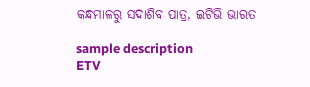କନ୍ଧମାଳରୁ ସଦାଶିବ ପାତ୍ର, ଇଟିଭି ଭାରତ

sample description
ETV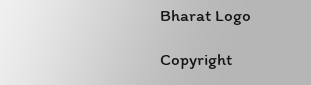Bharat Logo

Copyright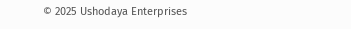© 2025 Ushodaya Enterprises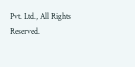Pvt. Ltd., All Rights Reserved.